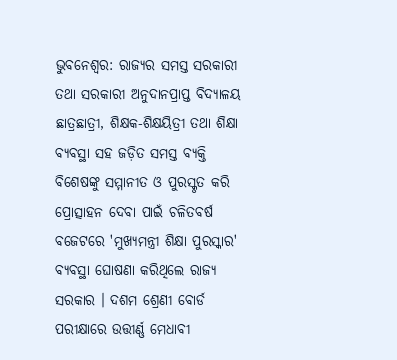ଭୁବନେଶ୍ବର: ରାଜ୍ୟର ସମସ୍ତ ସରକାରୀ ତଥା ସରକାରୀ ଅନୁଦାନପ୍ରାପ୍ତ ବିଦ୍ୟାଳୟ ଛାତ୍ରଛାତ୍ରୀ, ଶିକ୍ଷକ-ଶିକ୍ଷୟିତ୍ରୀ ତଥା ଶିକ୍ଷା ବ୍ୟବସ୍ଥା ସହ ଜଡ଼ିତ ସମସ୍ତ ବ୍ୟକ୍ତି ବିଶେଷଙ୍କୁ ସମ୍ମାନୀତ ଓ ପୁରସ୍କୃତ କରି ପ୍ରୋତ୍ସାହନ ଦେବା ପାଇଁ ଚଳିତବର୍ଷ ବଜେଟରେ 'ମୁଖ୍ୟମନ୍ତ୍ରୀ ଶିକ୍ଷା ପୁରସ୍କାର' ବ୍ୟବସ୍ଥା ଘୋଷଣା କରିଥିଲେ ରାଜ୍ୟ ସରକାର । ଦଶମ ଶ୍ରେଣୀ ବୋର୍ଡ ପରୀକ୍ଷାରେ ଉତ୍ତୀର୍ଣ୍ଣ ମେଧାବୀ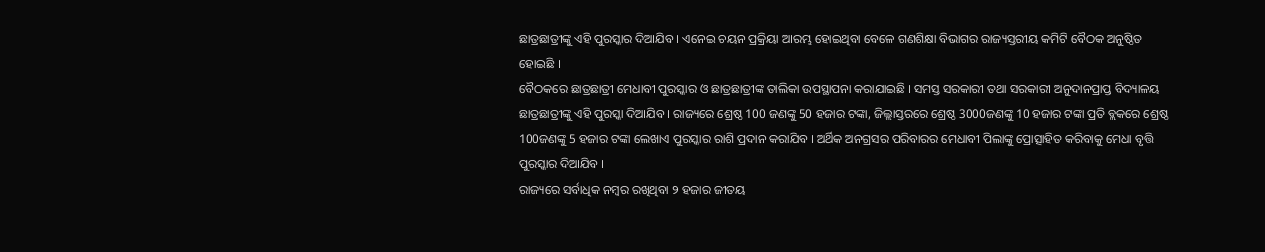ଛାତ୍ରଛାତ୍ରୀଙ୍କୁ ଏହି ପୁରସ୍କାର ଦିଆଯିବ । ଏନେଇ ଚୟନ ପ୍ରକ୍ରିୟା ଆରମ୍ଭ ହୋଇଥିବା ବେଳେ ଗଣଶିକ୍ଷା ବିଭାଗର ରାଜ୍ୟସ୍ତରୀୟ କମିଟି ବୈଠକ ଅନୁଷ୍ଠିତ ହୋଇଛି ।
ବୈଠକରେ ଛାତ୍ରଛାତ୍ରୀ ମେଧାବୀ ପୁରସ୍କାର ଓ ଛାତ୍ରଛାତ୍ରୀଙ୍କ ତାଲିକା ଉପସ୍ଥାପନା କରାଯାଇଛି । ସମସ୍ତ ସରକାରୀ ତଥା ସରକାରୀ ଅନୁଦାନପ୍ରାପ୍ତ ବିଦ୍ୟାଳୟ ଛାତ୍ରଛାତ୍ରୀଙ୍କୁ ଏହି ପୁରସ୍କା ଦିଆଯିବ । ରାଜ୍ୟରେ ଶ୍ରେଷ୍ଠ 100 ଜଣଙ୍କୁ 50 ହଜାର ଟଙ୍କା, ଜିଲ୍ଲାସ୍ତରରେ ଶ୍ରେଷ୍ଠ 3000ଜଣଙ୍କୁ 10 ହଜାର ଟଙ୍କା ପ୍ରତି ବ୍ଲକରେ ଶ୍ରେଷ୍ଠ 100ଜଣଙ୍କୁ 5 ହଜାର ଟଙ୍କା ଲେଖାଏ ପୁରସ୍କାର ରାଶି ପ୍ରଦାନ କରାଯିବ । ଅର୍ଥିକ ଅନଗ୍ରସର ପରିବାରର ମେଧାବୀ ପିଲାଙ୍କୁ ପ୍ରୋତ୍ସାହିତ କରିବାକୁ ମେଧା ବୃତ୍ତି ପୁରସ୍କାର ଦିଆଯିବ ।
ରାଜ୍ୟରେ ସର୍ବାଧିକ ନମ୍ବର ରଖିଥିବା ୨ ହଜାର ଜୀତୟ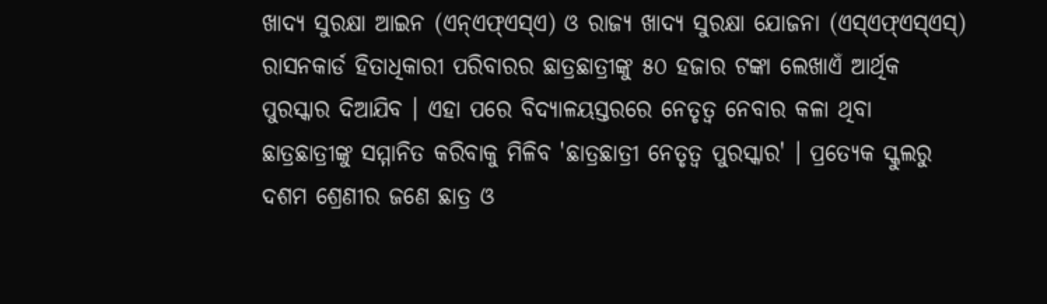ଖାଦ୍ୟ ସୁରକ୍ଷା ଆଇନ (ଏନ୍ଏଫ୍ଏସ୍ଏ) ଓ ରାଜ୍ୟ ଖାଦ୍ୟ ସୁରକ୍ଷା ଯୋଜନା (ଏସ୍ଏଫ୍ଏସ୍ଏସ୍) ରାସନକାର୍ଡ ହିତାଧିକାରୀ ପରିବାରର ଛାତ୍ରଛାତ୍ରୀଙ୍କୁ ୫୦ ହଜାର ଟଙ୍କା ଲେଖାଏଁ ଆର୍ଥିକ ପୁରସ୍କାର ଦିଆଯିବ । ଏହା ପରେ ବିଦ୍ୟାଳୟସ୍ତରରେ ନେତୃତ୍ୱ ନେବାର କଳା ଥିବା ଛାତ୍ରଛାତ୍ରୀଙ୍କୁ ସମ୍ମାନିତ କରିବାକୁ ମିଳିବ 'ଛାତ୍ରଛାତ୍ରୀ ନେତୃତ୍ୱ ପୁରସ୍କାର' । ପ୍ରତ୍ୟେକ ସ୍କୁଲରୁ ଦଶମ ଶ୍ରେଣୀର ଜଣେ ଛାତ୍ର ଓ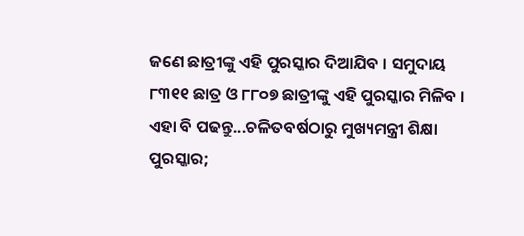ଜଣେ ଛାତ୍ରୀଙ୍କୁ ଏହି ପୁରସ୍କାର ଦିଆଯିବ । ସମୁଦାୟ ୮୩୧୧ ଛାତ୍ର ଓ ୮୮୦୭ ଛାତ୍ରୀଙ୍କୁ ଏହି ପୁରସ୍କାର ମିଳିବ ।
ଏହା ବି ପଢନ୍ତୁ...ଚଳିତବର୍ଷଠାରୁ ମୁଖ୍ୟମନ୍ତ୍ରୀ ଶିକ୍ଷା ପୁରସ୍କାର;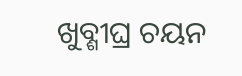ଖୁବ୍ଶୀଘ୍ର ଚୟନ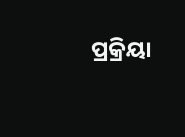ପ୍ରକ୍ରିୟା